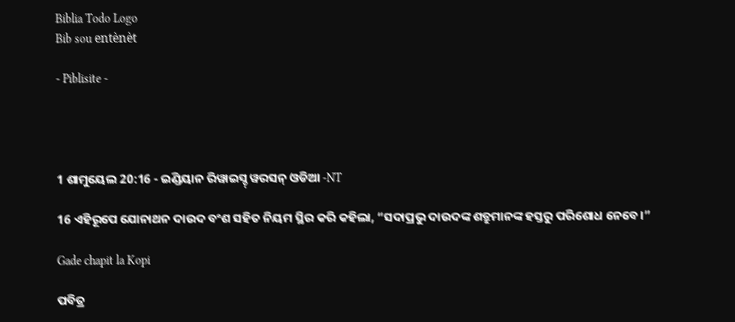Biblia Todo Logo
Bib sou entènèt

- Piblisite -




1 ଶାମୁୟେଲ 20:16 - ଇଣ୍ଡିୟାନ ରିୱାଇସ୍ଡ୍ ୱରସନ୍ ଓଡିଆ -NT

16 ଏହିରୂପେ ଯୋନାଥନ ଦାଉଦ ବଂଶ ସହିତ ନିୟମ ସ୍ଥିର କରି କହିଲା, “ସଦାପ୍ରଭୁ ଦାଉଦଙ୍କ ଶତ୍ରୁମାନଙ୍କ ହସ୍ତରୁ ପରିଶୋଧ ନେବେ।”

Gade chapit la Kopi

ପବିତ୍ର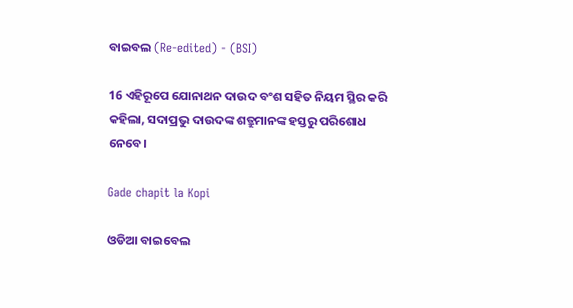ବାଇବଲ (Re-edited) - (BSI)

16 ଏହିରୂପେ ଯୋନାଥନ ଦାଉଦ ବଂଶ ସହିତ ନିୟମ ସ୍ଥିର କରି କହିଲା, ସଦାପ୍ରଭୁ ଦାଉଦଙ୍କ ଶତ୍ରୁମାନଙ୍କ ହସ୍ତରୁ ପରିଶୋଧ ନେବେ।

Gade chapit la Kopi

ଓଡିଆ ବାଇବେଲ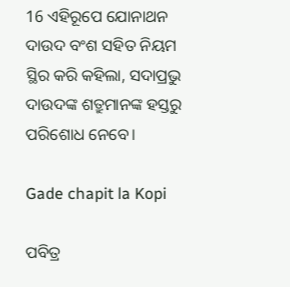16 ଏହିରୂପେ ଯୋନାଥନ ଦାଉଦ ବଂଶ ସହିତ ନିୟମ ସ୍ଥିର କରି କହିଲା, ସଦାପ୍ରଭୁ ଦାଉଦଙ୍କ ଶତ୍ରୁମାନଙ୍କ ହସ୍ତରୁ ପରିଶୋଧ ନେବେ।

Gade chapit la Kopi

ପବିତ୍ର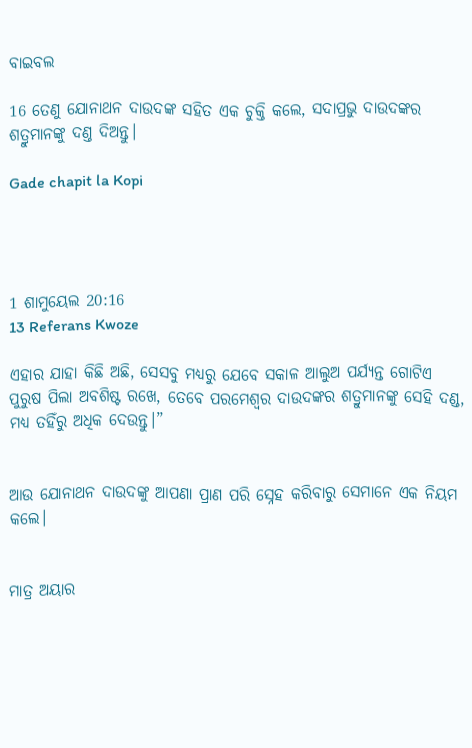ବାଇବଲ

16 ତେଣୁ ଯୋନାଥନ ଦାଉଦଙ୍କ ସହିତ ଏକ ଚୁକ୍ତି କଲେ, ସଦାପ୍ରଭୁ ଦାଉଦଙ୍କର ଶତ୍ରୁମାନଙ୍କୁ ଦଣ୍ତ ଦିଅନ୍ତୁ।

Gade chapit la Kopi




1 ଶାମୁୟେଲ 20:16
13 Referans Kwoze

ଏହାର ଯାହା କିଛି ଅଛି, ସେସବୁ ମଧ୍ୟରୁ ଯେବେ ସକାଳ ଆଲୁଅ ପର୍ଯ୍ୟନ୍ତ ଗୋଟିଏ ପୁରୁଷ ପିଲା ଅବଶିଷ୍ଟ ରଖେ, ତେବେ ପରମେଶ୍ୱର ଦାଉଦଙ୍କର ଶତ୍ରୁମାନଙ୍କୁ ସେହି ଦଣ୍ଡ, ମଧ୍ୟ ତହିଁରୁ ଅଧିକ ଦେଉନ୍ତୁ।”


ଆଉ ଯୋନାଥନ ଦାଉଦଙ୍କୁ ଆପଣା ପ୍ରାଣ ପରି ସ୍ନେହ କରିବାରୁ ସେମାନେ ଏକ ନିୟମ କଲେ।


ମାତ୍ର ଅୟାର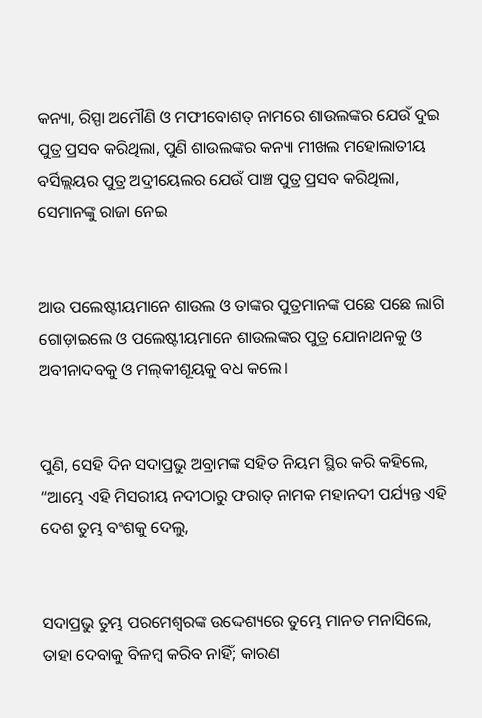କନ୍ୟା, ରିସ୍ପା ଅମୌଣି ଓ ମଫୀବୋଶତ୍‍ ନାମରେ ଶାଉଲଙ୍କର ଯେଉଁ ଦୁଇ ପୁତ୍ର ପ୍ରସବ କରିଥିଲା, ପୁଣି ଶାଉଲଙ୍କର କନ୍ୟା ମୀଖଲ ମହୋଲାତୀୟ ବର୍ସିଲ୍ଲୟର ପୁତ୍ର ଅଦ୍ରୀୟେଲର ଯେଉଁ ପାଞ୍ଚ ପୁତ୍ର ପ୍ରସବ କରିଥିଲା, ସେମାନଙ୍କୁ ରାଜା ନେଇ


ଆଉ ପଲେଷ୍ଟୀୟମାନେ ଶାଉଲ ଓ ତାଙ୍କର ପୁତ୍ରମାନଙ୍କ ପଛେ ପଛେ ଲାଗି ଗୋଡ଼ାଇଲେ ଓ ପଲେଷ୍ଟୀୟମାନେ ଶାଉଲଙ୍କର ପୁତ୍ର ଯୋନାଥନକୁ ଓ ଅବୀନାଦବକୁ ଓ ମଲ୍‍କୀଶୂୟକୁ ବଧ କଲେ।


ପୁଣି, ସେହି ଦିନ ସଦାପ୍ରଭୁ ଅବ୍ରାମଙ୍କ ସହିତ ନିୟମ ସ୍ଥିର କରି କହିଲେ, “ଆମ୍ଭେ ଏହି ମିସରୀୟ ନଦୀଠାରୁ ଫରାତ୍‍ ନାମକ ମହାନଦୀ ପର୍ଯ୍ୟନ୍ତ ଏହି ଦେଶ ତୁମ୍ଭ ବଂଶକୁ ଦେଲୁ,


ସଦାପ୍ରଭୁ ତୁମ୍ଭ ପରମେଶ୍ୱରଙ୍କ ଉଦ୍ଦେଶ୍ୟରେ ତୁମ୍ଭେ ମାନତ ମନାସିଲେ, ତାହା ଦେବାକୁ ବିଳମ୍ବ କରିବ ନାହିଁ; କାରଣ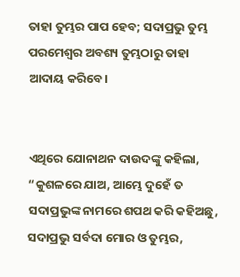ତାହା ତୁମ୍ଭର ପାପ ହେବ; ସଦାପ୍ରଭୁ ତୁମ୍ଭ ପରମେଶ୍ୱର ଅବଶ୍ୟ ତୁମ୍ଭଠାରୁ ତାହା ଆଦାୟ କରିବେ।


ଏଥିରେ ଯୋନାଥନ ଦାଉଦଙ୍କୁ କହିଲା, “କୁଶଳରେ ଯାଅ, ଆମ୍ଭେ ଦୁହେଁ ତ ସଦାପ୍ରଭୁଙ୍କ ନାମରେ ଶପଥ କରି କହିଅଛୁ, ସଦାପ୍ରଭୁ ସର୍ବଦା ମୋର ଓ ତୁମ୍ଭର,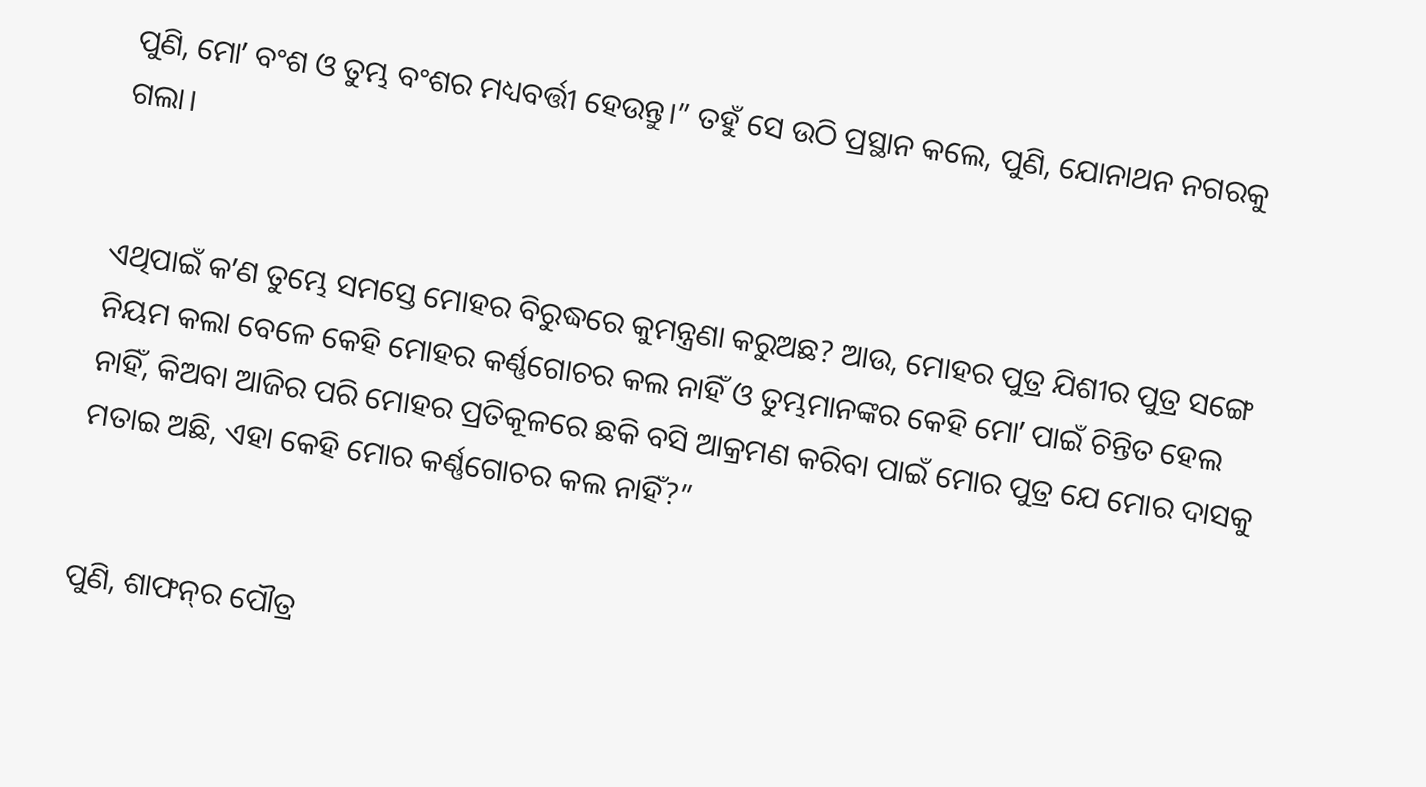ପୁଣି, ମୋʼ ବଂଶ ଓ ତୁମ୍ଭ ବଂଶର ମଧ୍ୟବର୍ତ୍ତୀ ହେଉନ୍ତୁ।” ତହୁଁ ସେ ଉଠି ପ୍ରସ୍ଥାନ କଲେ, ପୁଣି, ଯୋନାଥନ ନଗରକୁ ଗଲା।


ଏଥିପାଇଁ କʼଣ ତୁମ୍ଭେ ସମସ୍ତେ ମୋହର ବିରୁଦ୍ଧରେ କୁମନ୍ତ୍ରଣା କରୁଅଛ? ଆଉ, ମୋହର ପୁତ୍ର ଯିଶୀର ପୁତ୍ର ସଙ୍ଗେ ନିୟମ କଲା ବେଳେ କେହି ମୋହର କର୍ଣ୍ଣଗୋଚର କଲ ନାହିଁ ଓ ତୁମ୍ଭମାନଙ୍କର କେହି ମୋʼ ପାଇଁ ଚିନ୍ତିତ ହେଲ ନାହିଁ, କିଅବା ଆଜିର ପରି ମୋହର ପ୍ରତିକୂଳରେ ଛକି ବସି ଆକ୍ରମଣ କରିବା ପାଇଁ ମୋର ପୁତ୍ର ଯେ ମୋର ଦାସକୁ ମତାଇ ଅଛି, ଏହା କେହି ମୋର କର୍ଣ୍ଣଗୋଚର କଲ ନାହିଁ?”


ପୁଣି, ଶାଫନ୍‍ର ପୌତ୍ର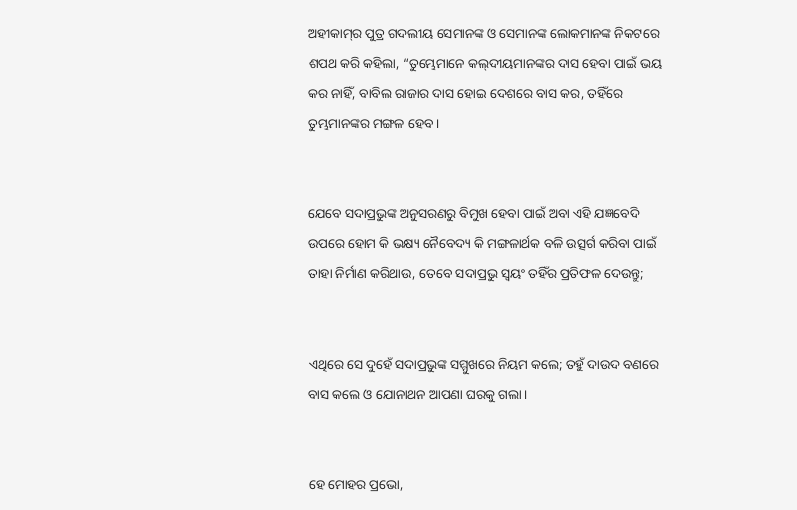ଅହୀକାମ୍‍‍ର ପୁତ୍ର ଗଦଲୀୟ ସେମାନଙ୍କ ଓ ସେମାନଙ୍କ ଲୋକମାନଙ୍କ ନିକଟରେ ଶପଥ କରି କହିଲା, “ତୁମ୍ଭେମାନେ କଲ୍‍ଦୀୟମାନଙ୍କର ଦାସ ହେବା ପାଇଁ ଭୟ କର ନାହିଁ, ବାବିଲ ରାଜାର ଦାସ ହୋଇ ଦେଶରେ ବାସ କର, ତହିଁରେ ତୁମ୍ଭମାନଙ୍କର ମଙ୍ଗଳ ହେବ।


ଯେବେ ସଦାପ୍ରଭୁଙ୍କ ଅନୁସରଣରୁ ବିମୁଖ ହେବା ପାଇଁ ଅବା ଏହି ଯଜ୍ଞବେଦି ଉପରେ ହୋମ କି ଭକ୍ଷ୍ୟ ନୈବେଦ୍ୟ କି ମଙ୍ଗଳାର୍ଥକ ବଳି ଉତ୍ସର୍ଗ କରିବା ପାଇଁ ତାହା ନିର୍ମାଣ କରିଥାଉ, ତେବେ ସଦାପ୍ରଭୁ ସ୍ୱୟଂ ତହିଁର ପ୍ରତିଫଳ ଦେଉନ୍ତୁ;


ଏଥିରେ ସେ ଦୁହେଁ ସଦାପ୍ରଭୁଙ୍କ ସମ୍ମୁଖରେ ନିୟମ କଲେ; ତହୁଁ ଦାଉଦ ବଣରେ ବାସ କଲେ ଓ ଯୋନାଥନ ଆପଣା ଘରକୁ ଗଲା।


ହେ ମୋହର ପ୍ରଭୋ,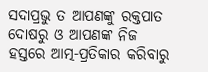ସଦାପ୍ରଭୁ ତ ଆପଣଙ୍କୁ ରକ୍ତପାତ ଦୋଷରୁ ଓ ଆପଣଙ୍କ ନିଜ ହସ୍ତରେ ଆତ୍ମ-ପ୍ରତିକାର କରିବାରୁ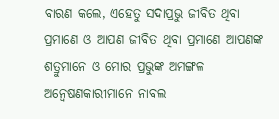ବାରଣ କଲେ, ଏହେତୁ ସଦାପ୍ରଭୁ ଜୀବିତ ଥିବା ପ୍ରମାଣେ ଓ ଆପଣ ଜୀବିତ ଥିବା ପ୍ରମାଣେ ଆପଣଙ୍କ ଶତ୍ରୁମାନେ ଓ ମୋର ପ୍ରଭୁଙ୍କ ଅମଙ୍ଗଳ ଅନ୍ୱେଷଣକାରୀମାନେ ନାବଲ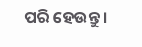ପରି ହେଉନ୍ତୁ।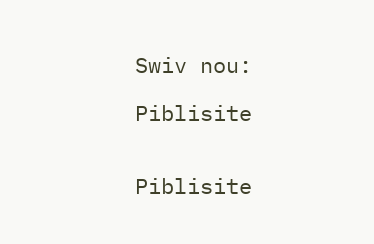Swiv nou:

Piblisite


Piblisite